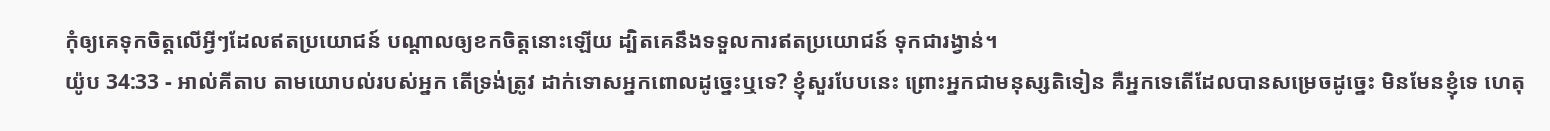កុំឲ្យគេទុកចិត្តលើអ្វីៗដែលឥតប្រយោជន៍ បណ្ដាលឲ្យខកចិត្តនោះឡើយ ដ្បិតគេនឹងទទួលការឥតប្រយោជន៍ ទុកជារង្វាន់។
យ៉ូប 34:33 - អាល់គីតាប តាមយោបល់របស់អ្នក តើទ្រង់ត្រូវ ដាក់ទោសអ្នកពោលដូច្នេះឬទេ? ខ្ញុំសួរបែបនេះ ព្រោះអ្នកជាមនុស្សតិទៀន គឺអ្នកទេតើដែលបានសម្រេចដូច្នេះ មិនមែនខ្ញុំទេ ហេតុ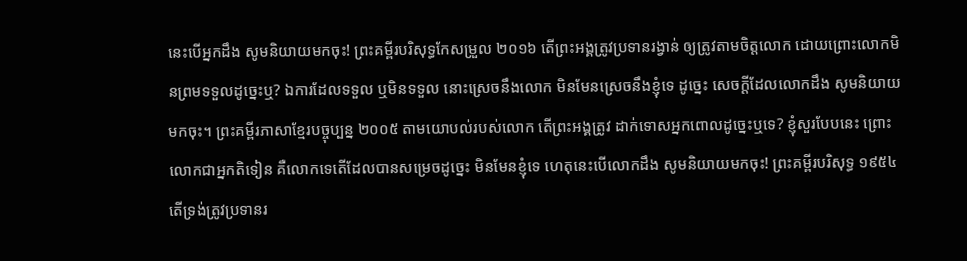នេះបើអ្នកដឹង សូមនិយាយមកចុះ! ព្រះគម្ពីរបរិសុទ្ធកែសម្រួល ២០១៦ តើព្រះអង្គត្រូវប្រទានរង្វាន់ ឲ្យត្រូវតាមចិត្តលោក ដោយព្រោះលោកមិនព្រមទទួលដូច្នេះឬ? ឯការដែលទទួល ឬមិនទទួល នោះស្រេចនឹងលោក មិនមែនស្រេចនឹងខ្ញុំទេ ដូច្នេះ សេចក្ដីដែលលោកដឹង សូមនិយាយមកចុះ។ ព្រះគម្ពីរភាសាខ្មែរបច្ចុប្បន្ន ២០០៥ តាមយោបល់របស់លោក តើព្រះអង្គត្រូវ ដាក់ទោសអ្នកពោលដូច្នេះឬទេ? ខ្ញុំសួរបែបនេះ ព្រោះលោកជាអ្នកតិទៀន គឺលោកទេតើដែលបានសម្រេចដូច្នេះ មិនមែនខ្ញុំទេ ហេតុនេះបើលោកដឹង សូមនិយាយមកចុះ! ព្រះគម្ពីរបរិសុទ្ធ ១៩៥៤ តើទ្រង់ត្រូវប្រទានរ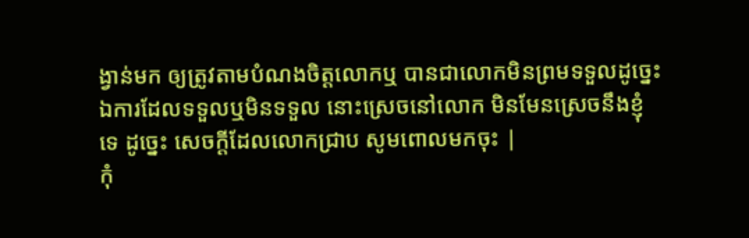ង្វាន់មក ឲ្យត្រូវតាមបំណងចិត្តលោកឬ បានជាលោកមិនព្រមទទួលដូច្នេះ ឯការដែលទទួលឬមិនទទួល នោះស្រេចនៅលោក មិនមែនស្រេចនឹងខ្ញុំទេ ដូច្នេះ សេចក្ដីដែលលោកជ្រាប សូមពោលមកចុះ |
កុំ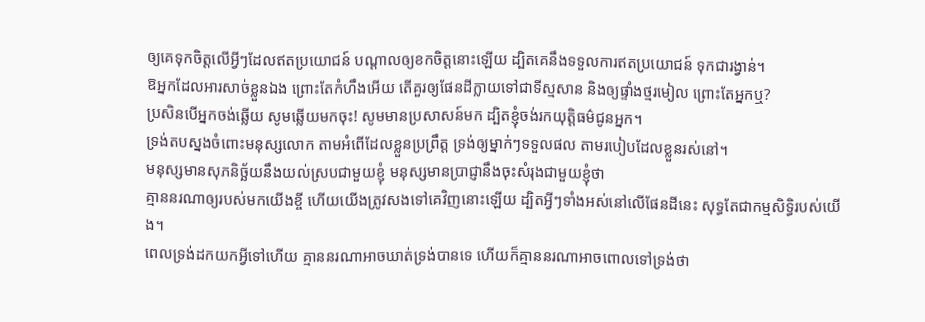ឲ្យគេទុកចិត្តលើអ្វីៗដែលឥតប្រយោជន៍ បណ្ដាលឲ្យខកចិត្តនោះឡើយ ដ្បិតគេនឹងទទួលការឥតប្រយោជន៍ ទុកជារង្វាន់។
ឱអ្នកដែលអារសាច់ខ្លួនឯង ព្រោះតែកំហឹងអើយ តើគួរឲ្យផែនដីក្លាយទៅជាទីស្មសាន និងឲ្យផ្ទាំងថ្មរមៀល ព្រោះតែអ្នកឬ?
ប្រសិនបើអ្នកចង់ឆ្លើយ សូមឆ្លើយមកចុះ! សូមមានប្រសាសន៍មក ដ្បិតខ្ញុំចង់រកយុត្តិធម៌ជូនអ្នក។
ទ្រង់តបស្នងចំពោះមនុស្សលោក តាមអំពើដែលខ្លួនប្រព្រឹត្ត ទ្រង់ឲ្យម្នាក់ៗទទួលផល តាមរបៀបដែលខ្លួនរស់នៅ។
មនុស្សមានសុភនិច្ឆ័យនឹងយល់ស្របជាមួយខ្ញុំ មនុស្សមានប្រាជ្ញានឹងចុះសំរុងជាមួយខ្ញុំថា
គ្មាននរណាឲ្យរបស់មកយើងខ្ចី ហើយយើងត្រូវសងទៅគេវិញនោះឡើយ ដ្បិតអ្វីៗទាំងអស់នៅលើផែនដីនេះ សុទ្ធតែជាកម្មសិទ្ធិរបស់យើង។
ពេលទ្រង់ដកយកអ្វីទៅហើយ គ្មាននរណាអាចឃាត់ទ្រង់បានទេ ហើយក៏គ្មាននរណាអាចពោលទៅទ្រង់ថា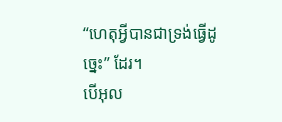“ហេតុអ្វីបានជាទ្រង់ធ្វើដូច្នេះ” ដែរ។
បើអុល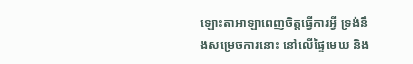ឡោះតាអាឡាពេញចិត្តធ្វើការអ្វី ទ្រង់នឹងសម្រេចការនោះ នៅលើផ្ទៃមេឃ និង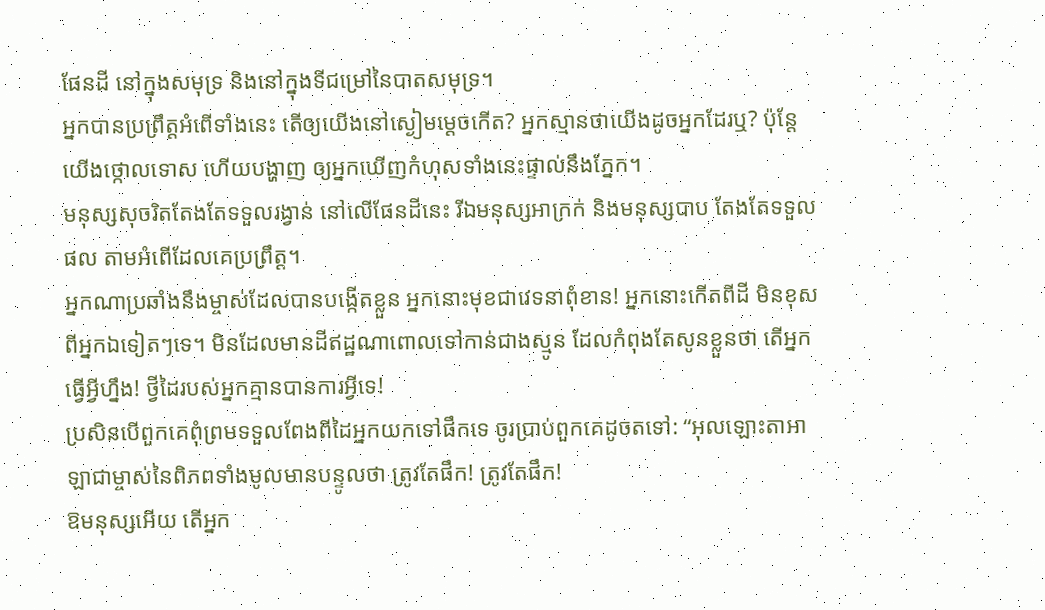ផែនដី នៅក្នុងសមុទ្រ និងនៅក្នុងទីជម្រៅនៃបាតសមុទ្រ។
អ្នកបានប្រព្រឹត្តអំពើទាំងនេះ តើឲ្យយើងនៅស្ងៀមម្ដេចកើត? អ្នកស្មានថាយើងដូចអ្នកដែរឬ? ប៉ុន្តែ យើងថ្កោលទោស ហើយបង្ហាញ ឲ្យអ្នកឃើញកំហុសទាំងនេះផ្ទាល់នឹងភ្នែក។
មនុស្សសុចរិតតែងតែទទួលរង្វាន់ នៅលើផែនដីនេះ រីឯមនុស្សអាក្រក់ និងមនុស្សបាប តែងតែទទួលផល តាមអំពើដែលគេប្រព្រឹត្ត។
អ្នកណាប្រឆាំងនឹងម្ចាស់ដែលបានបង្កើតខ្លួន អ្នកនោះមុខជាវេទនាពុំខាន! អ្នកនោះកើតពីដី មិនខុសពីអ្នកឯទៀតៗទេ។ មិនដែលមានដីឥដ្ឋណាពោលទៅកាន់ជាងស្មូន ដែលកំពុងតែសូនខ្លួនថា តើអ្នកធ្វើអ្វីហ្នឹង! ថ្វីដៃរបស់អ្នកគ្មានបានការអ្វីទេ!
ប្រសិនបើពួកគេពុំព្រមទទួលពែងពីដៃអ្នកយកទៅផឹកទេ ចូរប្រាប់ពួកគេដូចតទៅ: “អុលឡោះតាអាឡាជាម្ចាស់នៃពិភពទាំងមូលមានបន្ទូលថា ត្រូវតែផឹក! ត្រូវតែផឹក!
ឱមនុស្សអើយ តើអ្នក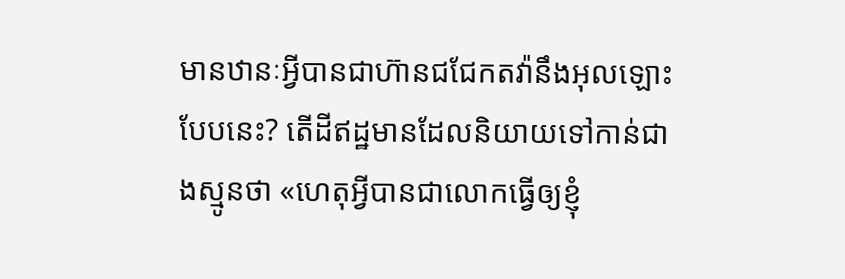មានឋានៈអ្វីបានជាហ៊ានជជែកតវ៉ានឹងអុលឡោះបែបនេះ? តើដីឥដ្ឋមានដែលនិយាយទៅកាន់ជាងស្មូនថា «ហេតុអ្វីបានជាលោកធ្វើឲ្យខ្ញុំ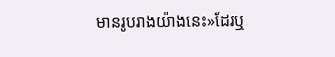មានរូបរាងយ៉ាងនេះ»ដែរឬ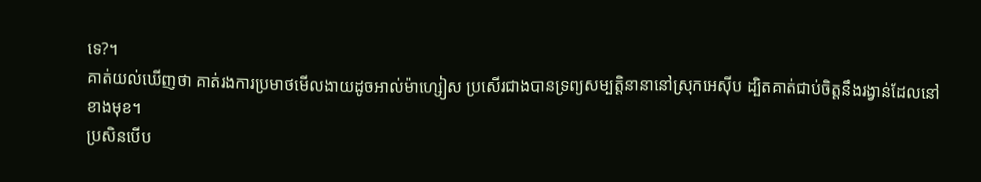ទេ?។
គាត់យល់ឃើញថា គាត់រងការប្រមាថមើលងាយដូចអាល់ម៉ាហ្សៀស ប្រសើរជាងបានទ្រព្យសម្បត្តិនានានៅស្រុកអេស៊ីប ដ្បិតគាត់ជាប់ចិត្ដនឹងរង្វាន់ដែលនៅខាងមុខ។
ប្រសិនបើប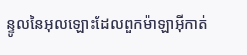ន្ទូលនៃអុលឡោះដែលពួកម៉ាឡាអ៊ីកាត់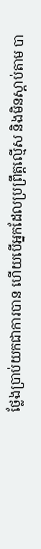ថ្លែងប្រាប់យកជាការបាន ហើយបើអ្នកដែលប្រព្រឹត្ដល្មើស និងមិនស្ដាប់តាម បា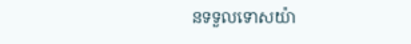នទទួលទោសយ៉ា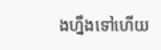ងហ្នឹងទៅហើយ